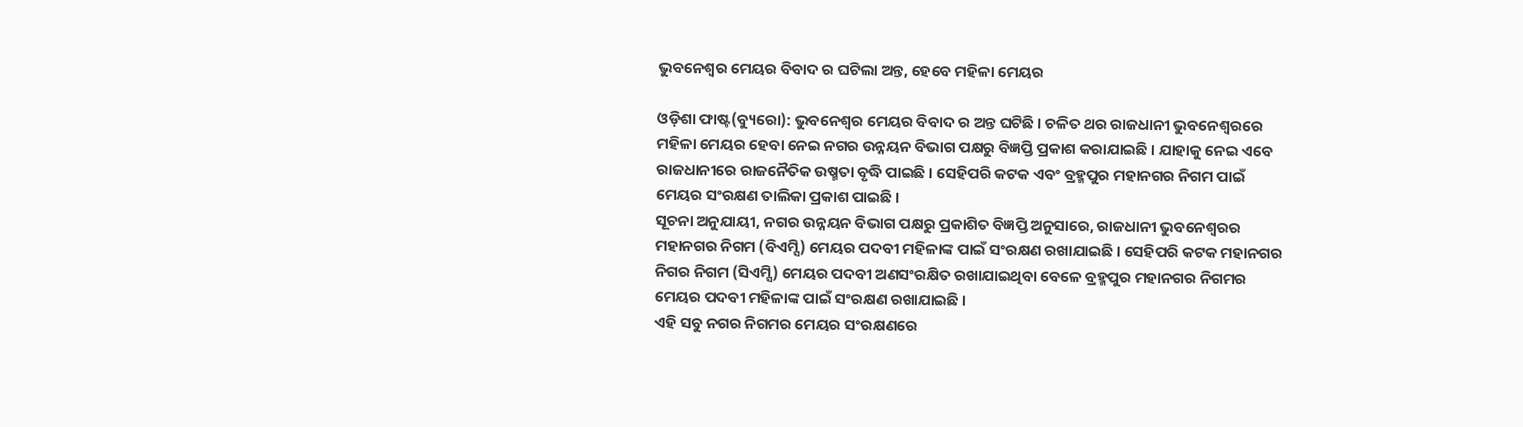ଭୁବନେଶ୍ୱର ମେୟର ବିବାଦ ର ଘଟିଲା ଅନ୍ତ, ହେବେ ମହିଳା ମେୟର

ଓଡ଼ିଶା ଫାଷ୍ଟ(ବ୍ୟୁରୋ): ଭୁବନେଶ୍ୱର ମେୟର ବିବାଦ ର ଅନ୍ତ ଘଟିଛି । ଚଳିତ ଥର ରାଜଧାନୀ ଭୁବନେଶ୍ୱରରେ ମହିଳା ମେୟର ହେବା ନେଇ ନଗର ଉନ୍ନୟନ ବିଭାଗ ପକ୍ଷରୁ ବିଜ୍ଞପ୍ତି ପ୍ରକାଶ କରାଯାଇଛି । ଯାହାକୁ ନେଇ ଏବେ ରାଜଧାନୀରେ ରାଜନୈତିକ ଉଷ୍ମତା ବୃଦ୍ଧି ପାଇଛି । ସେହିପରି କଟକ ଏବଂ ବ୍ରହ୍ମପୁର ମହାନଗର ନିଗମ ପାଇଁ ମେୟର ସଂରକ୍ଷଣ ତାଲିକା ପ୍ରକାଶ ପାଇଛି ।
ସୂଚନା ଅନୁଯାୟୀ, ନଗର ଉନ୍ନୟନ ବିଭାଗ ପକ୍ଷରୁ ପ୍ରକାଶିତ ବିଜ୍ଞପ୍ତି ଅନୁସାରେ, ରାଜଧାନୀ ଭୁବନେଶ୍ୱରର ମହାନଗର ନିଗମ (ବିଏମ୍ସି) ମେୟର ପଦବୀ ମହିଳାଙ୍କ ପାଇଁ ସଂରକ୍ଷଣ ରଖାଯାଇଛି । ସେହିପରି କଟକ ମହାନଗର ନିଗର ନିଗମ (ସିଏମ୍ସି) ମେୟର ପଦବୀ ଅଣସଂରକ୍ଷିତ ରଖାଯାଇଥିବା ବେଳେ ବ୍ରହ୍ମପୁର ମହାନଗର ନିଗମର ମେୟର ପଦବୀ ମହିଳାଙ୍କ ପାଇଁ ସଂରକ୍ଷଣ ରଖାଯାଇଛି ।
ଏହି ସବୁ ନଗର ନିଗମର ମେୟର ସଂରକ୍ଷଣରେ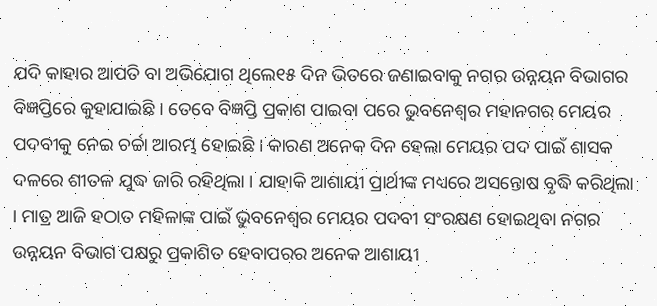ଯଦି କାହାର ଆପତି ବା ଅଭିଯୋଗ ଥିଲେ୧୫ ଦିନ ଭିତରେ ଜଣାଇବାକୁ ନଗର ଉନ୍ନୟନ ବିଭାଗର ବିଜ୍ଞପ୍ତିରେ କୁହାଯାଇଛି । ତେବେ ବିଜ୍ଞପ୍ତି ପ୍ରକାଶ ପାଇବା ପରେ ଭୁବନେଶ୍ୱର ମହାନଗର ମେୟର ପଦବୀକୁ ନେଇ ଚର୍ଚ୍ଚା ଆରମ୍ଭ ହୋଇଛି । କାରଣ ଅନେକ ଦିନ ହେଲା ମେୟର ପଦ ପାଇଁ ଶାସକ ଦଳରେ ଶୀତଳ ଯୁଦ୍ଧ ଜାରି ରହିଥିଲା । ଯାହାକି ଆଶାୟୀ ପ୍ରାର୍ଥୀଙ୍କ ମଧ୍ୟରେ ଅସନ୍ତୋଷ ବୃଦ୍ଧି କରିଥିଲା । ମାତ୍ର ଆଜି ହଠାତ ମହିଳାଙ୍କ ପାଇଁ ଭୁବନେଶ୍ବର ମେୟର ପଦବୀ ସଂରକ୍ଷଣ ହୋଇଥିବା ନଗର ଉନ୍ନୟନ ବିଭାଗ ପକ୍ଷରୁ ପ୍ରକାଶିତ ହେବାପରର ଅନେକ ଆଶାୟୀ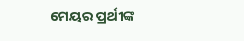ମେୟର ପ୍ରର୍ଥୀଙ୍କ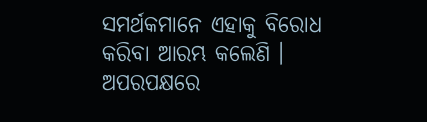ସମର୍ଥକମାନେ ଏହାକୁ ବିରୋଧ କରିବା ଆରମ୍ଭ କଲେଣି । ଅପରପକ୍ଷରେ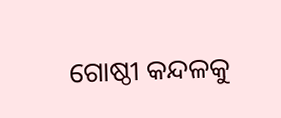ଗୋଷ୍ଠୀ କନ୍ଦଳକୁ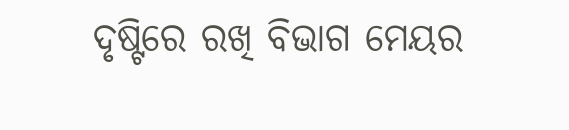ଦୃଷ୍ଟିରେ ରଖି ବିଭାଗ ମେୟର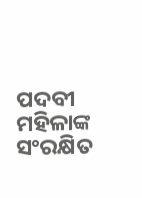ପଦବୀ ମହିଳାଙ୍କ ସଂରକ୍ଷିତ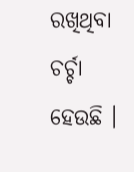ରଖିଥିବା ଚର୍ଚ୍ଚା ହେଉଛି ।